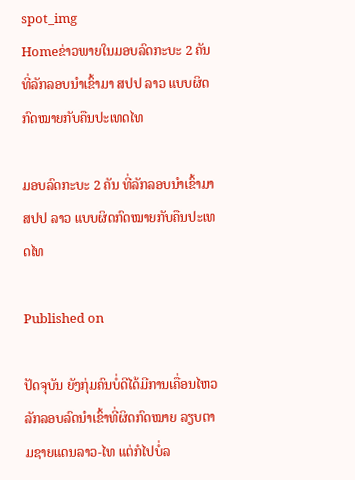spot_img
Homeຂ່າວພາຍໃນມອບລົດກະບະ 2 ຄັນ ທີ່ລັກລອບນຳເຂົ້າມາ ສປປ ລາວ ແບບຜິດກົດໝາຍກັບຄືນປະເທດໄທ

ມອບລົດກະບະ 2 ຄັນ ທີ່ລັກລອບນຳເຂົ້າມາ ສປປ ລາວ ແບບຜິດກົດໝາຍກັບຄືນປະເທດໄທ

Published on

ປັດຈຸບັນ ຍັງກຸ່ມຄົນບໍ່ດີໄດ້ມີການເຄື່ອນໄຫວລັກລອບລົດນຳເຂົ້າທີ່ຜິດກົດໝາຍ ລຽບຕາມຊາຍແດນລາວ-ໄທ ແຕ່ກໍໄປບໍ່ລ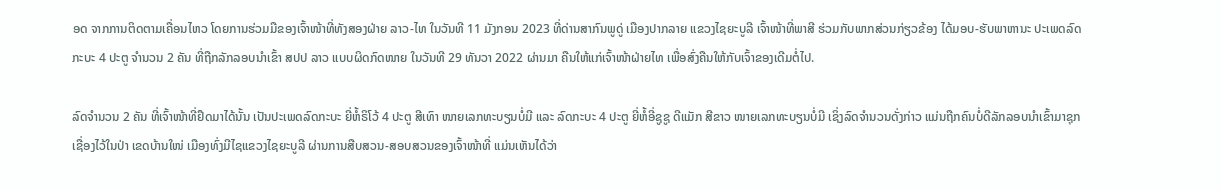ອດ ຈາກການຕິດຕາມເຄື່ອນໄຫວ ໂດຍການຮ່ວມມືຂອງເຈົ້າໜ້າທີ່ທັງສອງຝ່າຍ ລາວ-ໄທ ໃນວັນທີ 11 ມັງກອນ 2023 ທີ່ດ່ານສາກົນພູດູ່ ເມືອງປາກລາຍ ແຂວງໄຊຍະບູລີ ເຈົ້າໜ້າທີ່ພາສີ ຮ່ວມກັບພາກສ່ວນກ່ຽວຂ້ອງ ໄດ້ມອບ-ຮັບພາຫານະ ປະເພດລົດກະບະ 4 ປະຕູ ຈຳນວນ 2 ຄັນ ທີ່ຖືກລັກລອບນຳເຂົ້າ ສປປ ລາວ ແບບຜິດກົດໜາຍ ໃນວັນທີ 29 ທັນວາ 2022 ຜ່ານມາ ຄືນໃຫ້ແກ່ເຈົ້າໜ້າຝ່າຍໄທ ເພື່ອສົ່ງຄືນໃຫ້ກັບເຈົ້າຂອງເດີມຕໍ່ໄປ.

ລົດຈຳນວນ 2 ຄັນ ທີ່ເຈົ້າໜ້າທີ່ຢຶດມາໄດ້ນັ້ນ ເປັນປະເພດລົດກະບະ ຍີ່ຫໍ້ຣິໂວ້ 4 ປະຕູ ສີເທົາ ໜາຍເລກທະບຽນບໍ່ມີ ແລະ ລົດກະບະ 4 ປະຕູ ຍີ່ຫໍ້ອີ່ຊູຊູ ດີແມັກ ສີຂາວ ໜາຍເລກທະບຽນບໍ່ມີ ເຊິ່ງລົດຈຳນວນດັ່ງກ່າວ ແມ່ນຖືກຄົນບໍ່ດີລັກລອບນຳເຂົ້າມາຊຸກເຊື່ອງໄວ້ໃນປ່າ ເຂດບ້ານໃໜ່ ເມືອງທົ່ງມີໄຊແຂວງໄຊຍະບູລີ ຜ່ານການສືບສວນ-ສອບສວນຂອງເຈົ້າໜ້າທີ່ ແມ່ນເຫັນໄດ້ວ່າ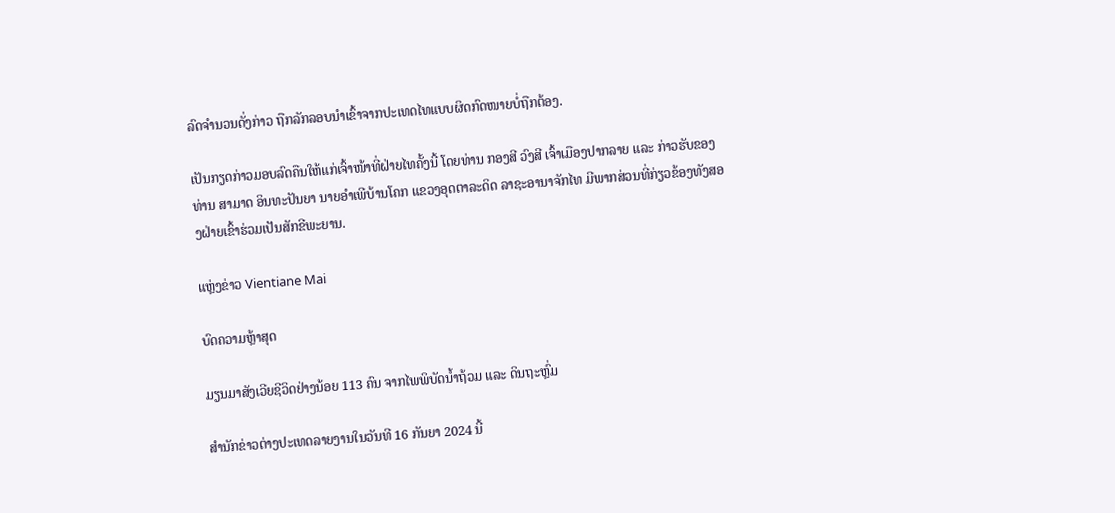ລົດຈຳນວນດັ່ງກ່າວ ຖືກລັກລອບນຳເຂົ້າຈາກປະເທດໄທແບບຜິດກົດໜາຍບໍ່ຖືກຕ້ອງ.

ເປັນກຽດກ່າວມອບລົດຄືນໃຫ້ແກ່ເຈົ້າໜ້າທີ່ຝ່າຍໄທຄັ້ງນີ້ ໂດຍທ່ານ ກອງສີ ວົງສີ ເຈົ້າເມືອງປາກລາຍ ແລະ ກ່າວຮັບຂອງທ່ານ ສາມາດ ອິນທະປັນຍາ ນາຍອຳເພີບ້ານໂຄກ ແຂວງອຸດຕາລະດິດ ລາຊະອານາຈັກໄທ ມີພາກສ່ວນທີ່ກ່ຽວຂ້ອງທັງສອງຝ່າຍເຂົ້າຮ່ວມເປັນສັກຂີພະຍານ.

ແຫຼ່ງຂ່າວ Vientiane Mai

ບົດຄວາມຫຼ້າສຸດ

ມຽນມາສັງເວີຍຊີວິດຢ່າງນ້ອຍ 113 ຄົນ ຈາກໄພພິບັດນ້ຳຖ້ວມ ແລະ ດິນຖະຫຼົ່ມ

ສຳນັກຂ່າວຕ່າງປະເທດລາຍງານໃນວັນທີ 16 ກັນຍາ 2024 ນີ້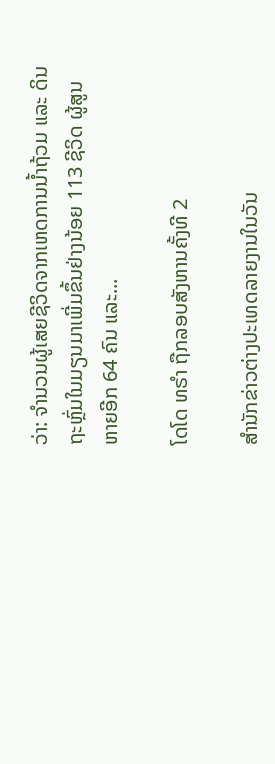ວ່າ: ຈຳນວນຜູ້ເສຍຊີວິດຈາກເຫດການນ້ຳຖ້ວມ ແລະ ດິນຖະຫຼົ່ມໃນມຽນມາເພີ່ມຂຶ້ນຢ່າງນ້ອຍ 113 ຊີວິດ ຜູ້ສູນຫາຍອີກ 64 ຄົນ ແລະ...

ໂດໂດ ທຣຳ ຖືກລອບສັງຫານຄັ້ງທີ 2

ສຳນັກຂ່າວຕ່າງປະເທດລາຍງານໃນວັນ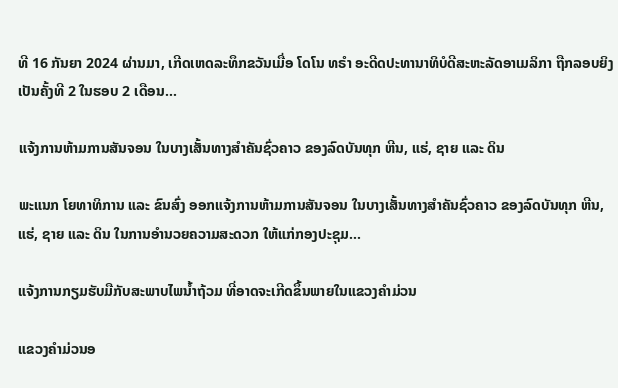ທີ 16 ກັນຍາ 2024 ຜ່ານມາ, ເກີດເຫດລະທຶກຂວັນເມື່ອ ໂດໂນ ທຣຳ ອະດີດປະທານາທິບໍດີສະຫະລັດອາເມລິກາ ຖືກລອບຍິງເປັນຄັ້ງທີ 2 ໃນຮອບ 2 ເດືອນ...

ແຈ້ງການຫ້າມການສັນຈອນ ໃນບາງເສັ້ນທາງສໍາຄັນຊົ່ວຄາວ ຂອງລົດບັນທຸກ ຫີນ, ແຮ່, ຊາຍ ແລະ ດິນ

ພະແນກ ໂຍທາທິການ ແລະ ຂົນສົ່ງ ອອກແຈ້ງການຫ້າມການສັນຈອນ ໃນບາງເສັ້ນທາງສໍາຄັນຊົ່ວຄາວ ຂອງລົດບັນທຸກ ຫີນ, ແຮ່, ຊາຍ ແລະ ດິນ ໃນການອໍານວຍຄວາມສະດວກ ໃຫ້ແກ່ກອງປະຊຸມ...

ແຈ້ງການກຽມຮັບມືກັບສະພາບໄພນໍ້າຖ້ວມ ທີ່ອາດຈະເກີດຂຶ້ນພາຍໃນແຂວງຄໍາມ່ວນ

ແຂວງຄຳມ່ວນອ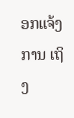ອກແຈ້ງການ ເຖິງ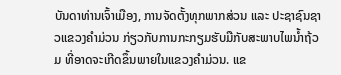ບັນດາທ່ານເຈົ້າເມືອງ, ການຈັດຕັ້ງທຸກພາກສ່ວນ ແລະ ປະຊາຊົນຊາວແຂວງຄໍາມ່ວນ ກ່ຽວກັບການກະກຽມຮັບມືກັບສະພາບໄພນໍ້າຖ້ວມ ທີ່ອາດຈະເກີດຂຶ້ນພາຍໃນແຂວງຄໍາມ່ວນ. ແຂ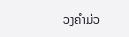ວງຄໍາມ່ວ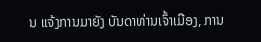ນ ແຈ້ງການມາຍັງ ບັນດາທ່ານເຈົ້າເມືອງ, ການ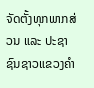ຈັດຕັ້ງທຸກພາກສ່ວນ ແລະ ປະຊາຊົນຊາວແຂວງຄໍາ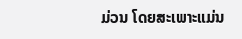ມ່ວນ ໂດຍສະເພາະແມ່ນ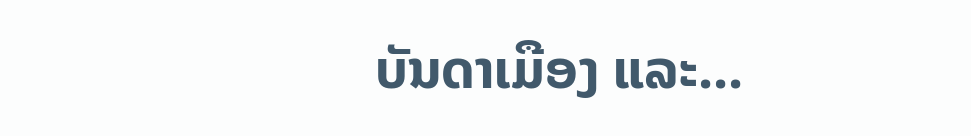ບັນດາເມືອງ ແລະ...